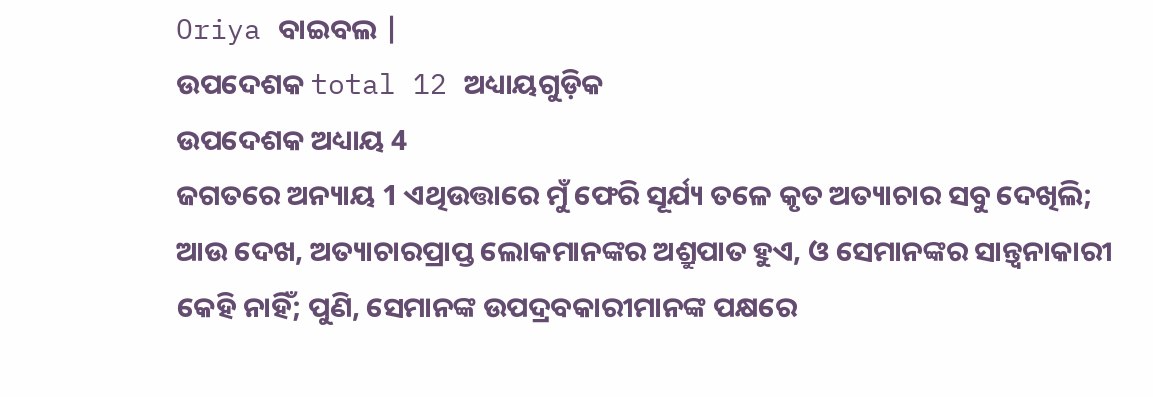Oriya ବାଇବଲ |
ଉପଦେଶକ total 12 ଅଧ୍ୟାୟଗୁଡ଼ିକ
ଉପଦେଶକ ଅଧ୍ୟାୟ 4
ଜଗତରେ ଅନ୍ୟାୟ 1 ଏଥିଉତ୍ତାରେ ମୁଁ ଫେରି ସୂର୍ଯ୍ୟ ତଳେ କୃତ ଅତ୍ୟାଚାର ସବୁ ଦେଖିଲି; ଆଉ ଦେଖ, ଅତ୍ୟାଚାରପ୍ରାପ୍ତ ଲୋକମାନଙ୍କର ଅଶ୍ରୁପାତ ହୁଏ, ଓ ସେମାନଙ୍କର ସାନ୍ତ୍ୱନାକାରୀ କେହି ନାହିଁ; ପୁଣି, ସେମାନଙ୍କ ଉପଦ୍ରବକାରୀମାନଙ୍କ ପକ୍ଷରେ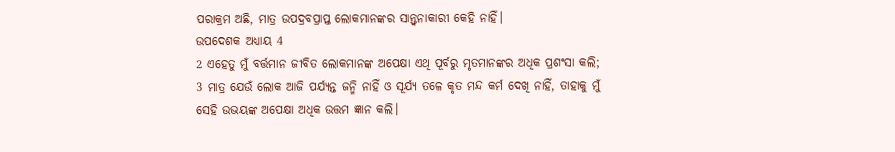ପରାକ୍ରମ ଅଛି, ମାତ୍ର ଉପଦ୍ରବପ୍ରାପ୍ତ ଲୋକମାନଙ୍କର ସାନ୍ତ୍ୱନାକାରୀ କେହି ନାହିଁ।
ଉପଦେଶକ ଅଧ୍ୟାୟ 4
2 ଏହେତୁ ମୁଁ ବର୍ତ୍ତମାନ ଜୀବିତ ଲୋକମାନଙ୍କ ଅପେକ୍ଷା ଏଥି ପୂର୍ବରୁ ମୃତମାନଙ୍କର ଅଧିକ ପ୍ରଶଂସା କଲି;
3 ମାତ୍ର ଯେଉଁ ଲୋକ ଆଜି ପର୍ଯ୍ୟନ୍ତ ଜନ୍ମି ନାହିଁ ଓ ସୂର୍ଯ୍ୟ ତଳେ କୃତ ମନ୍ଦ କର୍ମ ଦେଖି ନାହିଁ, ତାହାକୁ ମୁଁ ସେହି ଉଭୟଙ୍କ ଅପେକ୍ଷା ଅଧିକ ଉତ୍ତମ ଜ୍ଞାନ କଲି।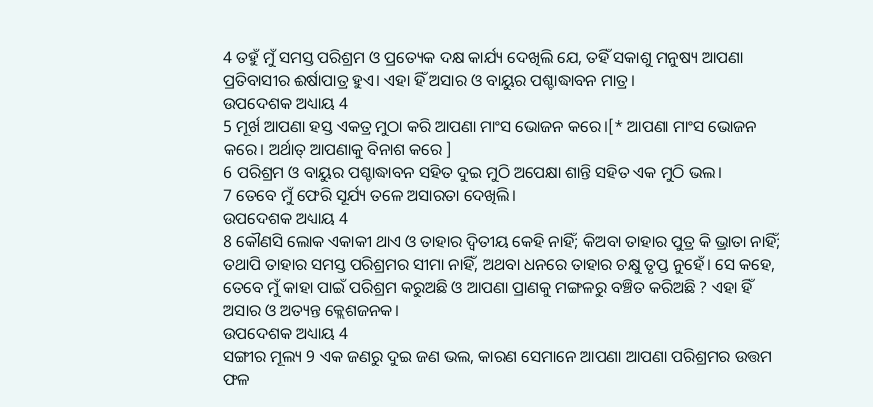4 ତହୁଁ ମୁଁ ସମସ୍ତ ପରିଶ୍ରମ ଓ ପ୍ରତ୍ୟେକ ଦକ୍ଷ କାର୍ଯ୍ୟ ଦେଖିଲି ଯେ, ତହିଁ ସକାଶୁ ମନୁଷ୍ୟ ଆପଣା ପ୍ରତିବାସୀର ଈର୍ଷାପାତ୍ର ହୁଏ। ଏହା ହିଁ ଅସାର ଓ ବାୟୁର ପଶ୍ଚାଦ୍ଧାବନ ମାତ୍ର।
ଉପଦେଶକ ଅଧ୍ୟାୟ 4
5 ମୂର୍ଖ ଆପଣା ହସ୍ତ ଏକତ୍ର ମୁଠା କରି ଆପଣା ମାଂସ ଭୋଜନ କରେ।[* ଆପଣା ମାଂସ ଭୋଜନ କରେ। ଅର୍ଥାତ୍ ଆପଣାକୁ ବିନାଶ କରେ ]
6 ପରିଶ୍ରମ ଓ ବାୟୁର ପଶ୍ଚାଦ୍ଧାବନ ସହିତ ଦୁଇ ମୁଠି ଅପେକ୍ଷା ଶାନ୍ତି ସହିତ ଏକ ମୁଠି ଭଲ।
7 ତେବେ ମୁଁ ଫେରି ସୂର୍ଯ୍ୟ ତଳେ ଅସାରତା ଦେଖିଲି।
ଉପଦେଶକ ଅଧ୍ୟାୟ 4
8 କୌଣସି ଲୋକ ଏକାକୀ ଥାଏ ଓ ତାହାର ଦ୍ୱିତୀୟ କେହି ନାହିଁ; କିଅବା ତାହାର ପୁତ୍ର କି ଭ୍ରାତା ନାହିଁ; ତଥାପି ତାହାର ସମସ୍ତ ପରିଶ୍ରମର ସୀମା ନାହିଁ, ଅଥବା ଧନରେ ତାହାର ଚକ୍ଷୁ ତୃପ୍ତ ନୁହେଁ। ସେ କହେ, ତେବେ ମୁଁ କାହା ପାଇଁ ପରିଶ୍ରମ କରୁଅଛି ଓ ଆପଣା ପ୍ରାଣକୁ ମଙ୍ଗଳରୁ ବଞ୍ଚିତ କରିଅଛି ? ଏହା ହିଁ ଅସାର ଓ ଅତ୍ୟନ୍ତ କ୍ଲେଶଜନକ।
ଉପଦେଶକ ଅଧ୍ୟାୟ 4
ସଙ୍ଗୀର ମୂଲ୍ୟ 9 ଏକ ଜଣରୁ ଦୁଇ ଜଣ ଭଲ, କାରଣ ସେମାନେ ଆପଣା ଆପଣା ପରିଶ୍ରମର ଉତ୍ତମ ଫଳ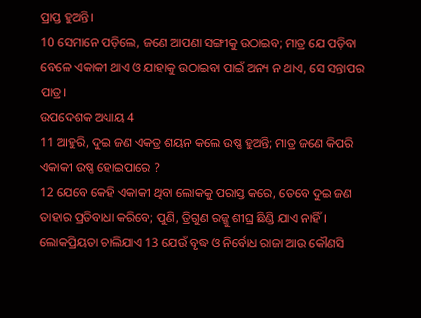ପ୍ରାପ୍ତ ହୁଅନ୍ତି।
10 ସେମାନେ ପଡ଼ିଲେ, ଜଣେ ଆପଣା ସଙ୍ଗୀକୁ ଉଠାଇବ; ମାତ୍ର ଯେ ପଡ଼ିବା ବେଳେ ଏକାକୀ ଥାଏ ଓ ଯାହାକୁ ଉଠାଇବା ପାଇଁ ଅନ୍ୟ ନ ଥାଏ, ସେ ସନ୍ତାପର ପାତ୍ର।
ଉପଦେଶକ ଅଧ୍ୟାୟ 4
11 ଆହୁରି, ଦୁଇ ଜଣ ଏକତ୍ର ଶୟନ କଲେ ଉଷ୍ଣ ହୁଅନ୍ତି; ମାତ୍ର ଜଣେ କିପରି ଏକାକୀ ଉଷ୍ଣ ହୋଇପାରେ ?
12 ଯେବେ କେହି ଏକାକୀ ଥିବା ଲୋକକୁ ପରାସ୍ତ କରେ, ତେବେ ଦୁଇ ଜଣ ତାହାର ପ୍ରତିବାଧା କରିବେ; ପୁଣି, ତ୍ରିଗୁଣ ରଜ୍ଜୁ ଶୀଘ୍ର ଛିଣ୍ଡି ଯାଏ ନାହିଁ।
ଲୋକପ୍ରିୟତା ଚାଲିଯାଏ 13 ଯେଉଁ ବୃଦ୍ଧ ଓ ନିର୍ବୋଧ ରାଜା ଆଉ କୌଣସି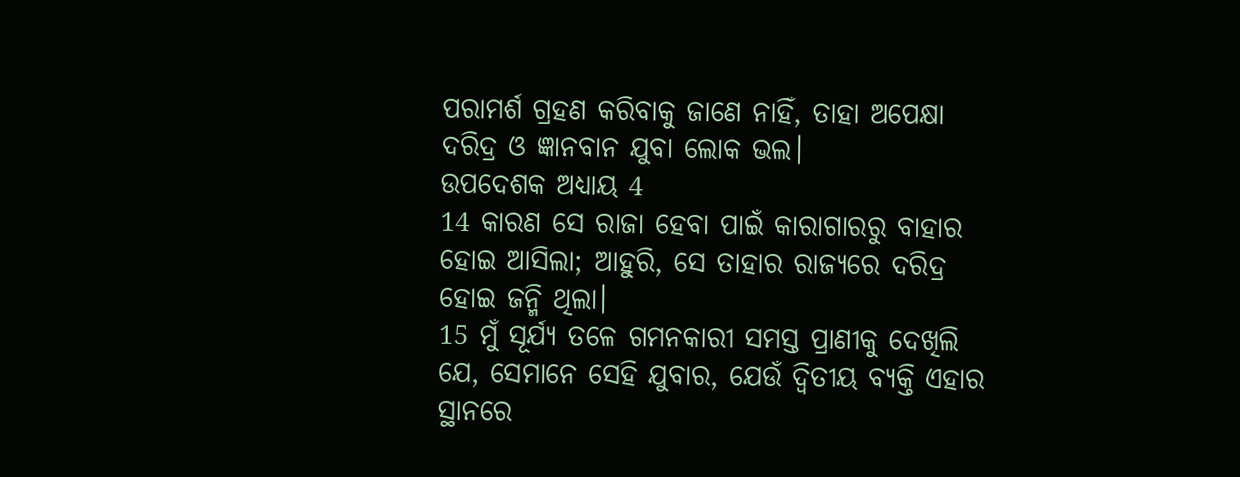ପରାମର୍ଶ ଗ୍ରହଣ କରିବାକୁ ଜାଣେ ନାହିଁ, ତାହା ଅପେକ୍ଷା ଦରିଦ୍ର ଓ ଜ୍ଞାନବାନ ଯୁବା ଲୋକ ଭଲ।
ଉପଦେଶକ ଅଧ୍ୟାୟ 4
14 କାରଣ ସେ ରାଜା ହେବା ପାଇଁ କାରାଗାରରୁ ବାହାର ହୋଇ ଆସିଲା; ଆହୁରି, ସେ ତାହାର ରାଜ୍ୟରେ ଦରିଦ୍ର ହୋଇ ଜନ୍ମି ଥିଲା।
15 ମୁଁ ସୂର୍ଯ୍ୟ ତଳେ ଗମନକାରୀ ସମସ୍ତ ପ୍ରାଣୀକୁ ଦେଖିଲି ଯେ, ସେମାନେ ସେହି ଯୁବାର, ଯେଉଁ ଦ୍ୱିତୀୟ ବ୍ୟକ୍ତି ଏହାର ସ୍ଥାନରେ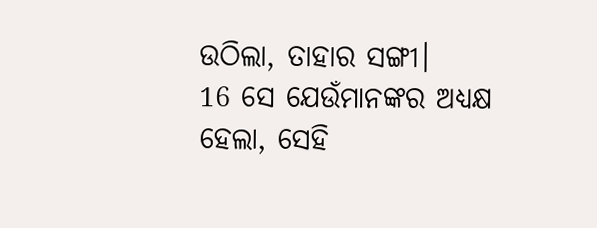ଉଠିଲା, ତାହାର ସଙ୍ଗୀ।
16 ସେ ଯେଉଁମାନଙ୍କର ଅଧ୍ୟକ୍ଷ ହେଲା, ସେହି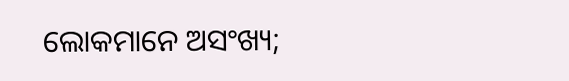ଲୋକମାନେ ଅସଂଖ୍ୟ;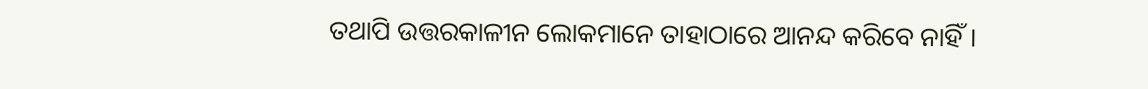ତଥାପି ଉତ୍ତରକାଳୀନ ଲୋକମାନେ ତାହାଠାରେ ଆନନ୍ଦ କରିବେ ନାହିଁ।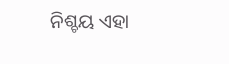ନିଶ୍ଚୟ ଏହା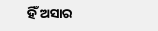ହିଁ ଅସାର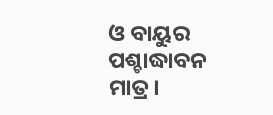ଓ ବାୟୁର ପଶ୍ଚାଦ୍ଧାବନ ମାତ୍ର।